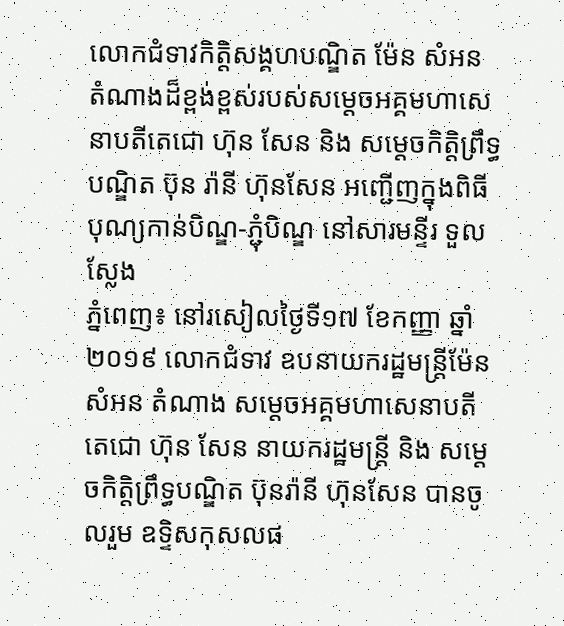លោកជំទាវកិត្តិសង្គហបណ្ឌិត ម៉ែន សំអន តំណាងដ៏ខ្ពង់ខ្ពស់របស់សម្តេចអគ្គមហាសេនាបតីតេជោ ហ៊ុន សែន និង សម្តេចកិត្តិព្រឹទ្ធបណ្ឌិត ប៊ុន រ៉ានី ហ៊ុនសែន អញ្ជើញក្នុងពិធីបុណ្យកាន់បិណ្ឌ-ភ្ជុំបិណ្ឌ នៅសារមន្ទីរ ទួលស្លែង
ភ្នំពេញ៖ នៅរសៀលថ្ងៃទី១៧ ខែកញ្ញា ឆ្នាំ២០១៩ លោកជំទាវ ឧបនាយករដ្ឋមន្ត្រីម៉ែន សំអន តំណាង សម្តេចអគ្គមហាសេនាបតីតេជោ ហ៊ុន សែន នាយករដ្ឋមន្ត្រី និង សម្តេចកិត្តិព្រឹទ្ធបណ្ឌិត ប៊ុនរ៉ានី ហ៊ុនសែន បានចូលរួម ឧទ្ទិសកុសលផ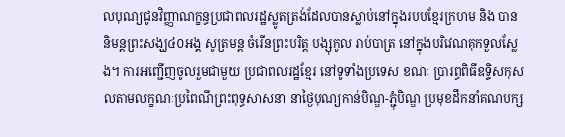លបុណ្យជូនវិញ្ញាណក្ខន្ធប្រជាពលរដ្ឋស្លូតត្រង់ដែលបានស្លាប់នៅក្នុងរបបខ្មែរក្រហម និង បាននិមន្តព្រះសង្ឃ៤០អង្គ សូត្រមន្ត ចំរើនព្រះបរិត្ត បង្សុកូល រាប់បាត្រ នៅក្នុងបរិវេណគុកទួលស្លែង។ ការអញ្ជើញចូលរួមជាមួយ ប្រជាពលរដ្ឋខ្មែរ នៅទូទាំងប្រទេស ខណៈ ប្រារព្ធពិធីឧទ្ទិសកុសលតាមលក្ខណៈប្រពៃណីព្រះពុទ្ធសាសនា នាថ្ងៃបុណ្យកាន់បិណ្ឌ-ភ្ជុំបិណ្ឌ ប្រមុខដឹកនាំគណបក្ស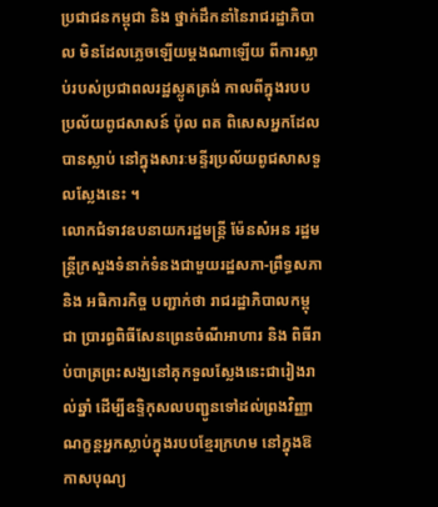ប្រជាជនកម្ពុជា និង ថ្នាក់ដឹកនាំនៃរាជរដ្ឋាភិបាល មិនដែលភ្លេចឡើយម្តងណាឡើយ ពីការស្លាប់របស់ប្រជាពលរដ្ឋស្លូតត្រង់ កាលពីក្នុងរបបប្រល័យពូជសាសន៍ ប៉ុល ពត ពិសេសអ្នកដែលបានស្លាប់ នៅក្នុងសារៈមន្ទីរប្រល័យពូជសាសទួលស្លែងនេះ ។
លោកជំទាវឧបនាយករដ្ឋមន្ត្រី ម៉ែនសំអន រដ្ឋមន្ត្រីក្រសួងទំនាក់ទំនងជាមួយរដ្ឋសភា-ព្រឹទ្ធសភា និង អធិការកិច្ច បញ្ជាក់ថា រាជរដ្ឋាភិបាលកម្ពុជា ប្រារព្ធពិធីសែនព្រេនចំណីអាហារ និង ពិធីរាប់បាត្រព្រះសង្ឃនៅគុកទួលស្លែងនេះជារៀងរាល់ឆ្នាំ ដើម្បីឧទ្ទិកុសលបញ្ជូនទៅដល់ព្រងវិញ្ញាណក្ខន្តអ្នកស្លាប់ក្នុងរបបខ្មែរក្រហម នៅក្នុងឱកាសបុណ្យ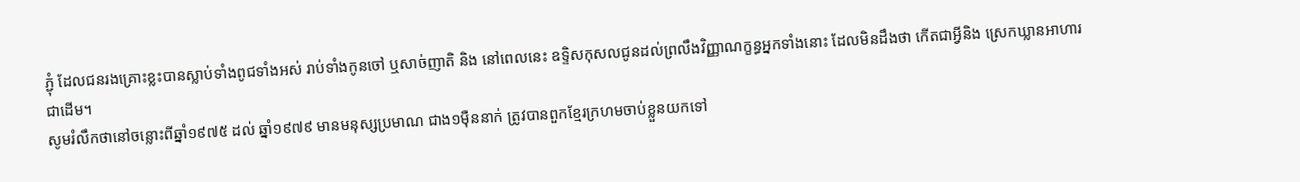ភ្ជុំ ដែលជនរងគ្រោះខ្លះបានស្លាប់ទាំងពូជទាំងអស់ រាប់ទាំងកូនចៅ ឬសាច់ញាតិ និង នៅពេលនេះ ឧទ្ទិសកុសលជូនដល់ព្រលឹងវិញ្ញាណក្ខន្ធអ្នកទាំងនោះ ដែលមិនដឹងថា កើតជាអ្វីនិង ស្រេកឃ្លានអាហារជាដើម។
សូមរំលឹកថានៅចន្លោះពីឆ្នាំ១៩៧៥ ដល់ ឆ្នាំ១៩៧៩ មានមនុស្សប្រមាណ ជាង១ម៉ឺននាក់ ត្រូវបានពួកខ្មែរក្រហមចាប់ខ្លួនយកទៅ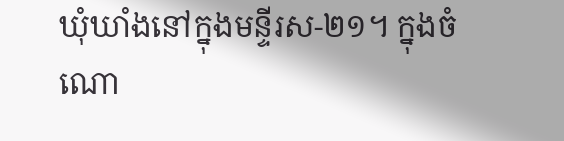ឃុំឃាំងនៅក្នុងមន្ទីរស-២១។ ក្នុងចំណោ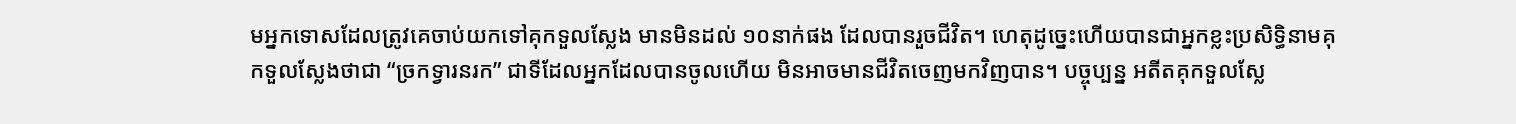មអ្នកទោសដែលត្រូវគេចាប់យកទៅគុកទួលស្លែង មានមិនដល់ ១០នាក់ផង ដែលបានរួចជីវិត។ ហេតុដូច្នេះហើយបានជាអ្នកខ្លះប្រសិទ្ធិនាមគុកទួលស្លែងថាជា “ច្រកទ្វារនរក” ជាទីដែលអ្នកដែលបានចូលហើយ មិនអាចមានជីវិតចេញមកវិញបាន។ បច្ចុប្បន្ន អតីតគុកទួលស្លែ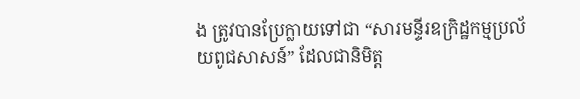ង ត្រូវបានប្រែក្លាយទៅជា “សារមន្ទីរឧក្រិដ្ឋកម្មប្រល័យពូជសាសន៍” ដែលជានិមិត្ត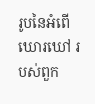រូបនៃអំពើឃោរឃៅ របស់ពួក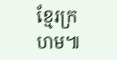ខ្មែរក្រហម៕